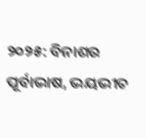୨୦୨୫: ବିନାଶର ପୂର୍ବାଭାଷ, ଭୟଭୀତ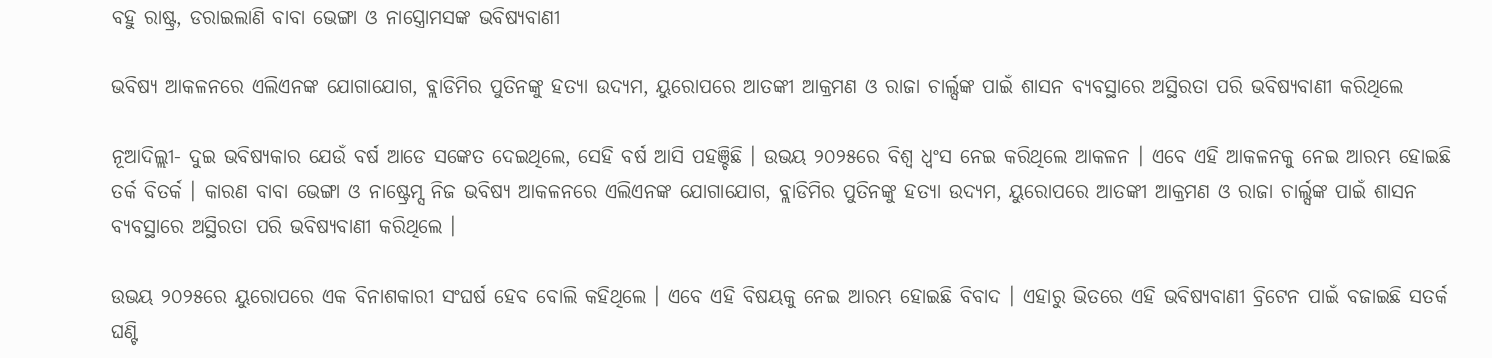ବହୁ ରାଷ୍ଟ୍ର, ଡରାଇଲାଣି ବାବା ଭେଙ୍ଗା ଓ ନାସ୍ତ୍ରୋମସଙ୍କ ଭବିଷ୍ୟବାଣୀ

ଭବିଷ୍ୟ ଆକଳନରେ ଏଲିଏନଙ୍କ ଯୋଗାଯୋଗ, ବ୍ଲାଡିମିର ପୁତିନଙ୍କୁ ହତ୍ୟା ଉଦ୍ୟମ, ୟୁରୋପରେ ଆତଙ୍କୀ ଆକ୍ରମଣ ଓ ରାଜା ଚାର୍ଲ୍ସଙ୍କ ପାଇଁ ଶାସନ ବ୍ୟବସ୍ଥାରେ ଅସ୍ଥିରତା ପରି ଭବିଷ୍ୟବାଣୀ କରିଥିଲେ

ନୂଆଦିଲ୍ଲୀ- ଦୁଇ ଭବିଷ୍ୟକାର ଯେଉଁ ବର୍ଷ ଆଡେ ସଙ୍କେତ ଦେଇଥିଲେ, ସେହି ବର୍ଷ ଆସି ପହଞ୍ଚିଛି । ଉଭୟ ୨୦୨୫ରେ ବିଶ୍ୱ ଧ୍ୱଂସ ନେଇ କରିଥିଲେ ଆକଳନ । ଏବେ ଏହି ଆକଳନକୁ ନେଇ ଆରମ୍ଭ ହୋଇଛି ତର୍କ ବିତର୍କ । କାରଣ ବାବା ଭେଙ୍ଗା ଓ ନାଷ୍ଟ୍ରେମ୍ସ ନିଜ ଭବିଷ୍ୟ ଆକଳନରେ ଏଲିଏନଙ୍କ ଯୋଗାଯୋଗ, ବ୍ଲାଡିମିର ପୁତିନଙ୍କୁ ହତ୍ୟା ଉଦ୍ୟମ, ୟୁରୋପରେ ଆତଙ୍କୀ ଆକ୍ରମଣ ଓ ରାଜା ଚାର୍ଲ୍ସଙ୍କ ପାଇଁ ଶାସନ ବ୍ୟବସ୍ଥାରେ ଅସ୍ଥିରତା ପରି ଭବିଷ୍ୟବାଣୀ କରିଥିଲେ ।

ଉଭୟ ୨୦୨୫ରେ ୟୁରୋପରେ ଏକ ବିନାଶକାରୀ ସଂଘର୍ଷ ହେବ ବୋଲି କହିଥିଲେ । ଏବେ ଏହି ବିଷୟକୁ ନେଇ ଆରମ୍ଭ ହୋଇଛି ବିବାଦ । ଏହାରୁ ଭିତରେ ଏହି ଭବିଷ୍ୟବାଣୀ ବ୍ରିଟେନ ପାଇଁ ବଜାଇଛି ସତର୍କ ଘଣ୍ଟି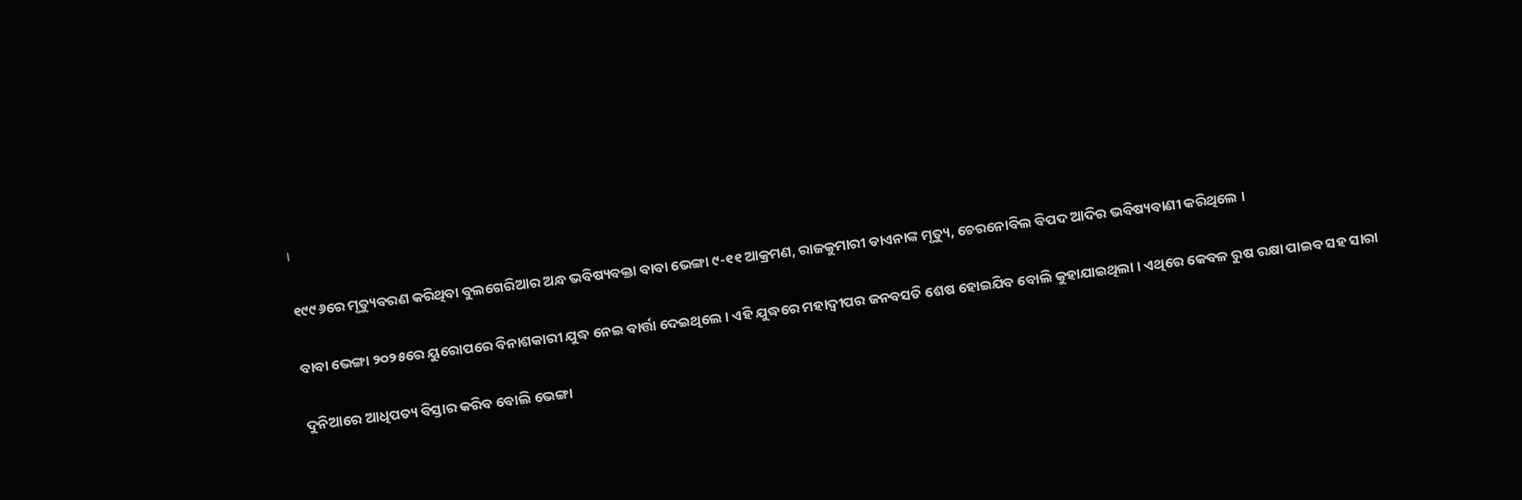।

୧୯୯୬ରେ ମୃତ୍ୟୁବରଣ କରିଥିବା ବୁଲଗେରିଆର ଅନ୍ଧ ଭବିଷ୍ୟବକ୍ତା ବାବା ଭେଙ୍ଗା ୯-୧୧ ଆକ୍ରମଣ, ରାଜକୁମାରୀ ଡାଏନାଙ୍କ ମୃତ୍ୟୁ, ଚେରନୋବିଲ ବିପଦ ଆଦିର ଭବିଷ୍ୟବାଣୀ କରିଥିଲେ ।

ବାବା ଭେଙ୍ଗା ୨୦୨୫ରେ ୟୁରୋପରେ ବିନାଶକାରୀ ଯୁଦ୍ଧ ନେଇ ବାର୍ତ୍ତା ଦେଇଥିଲେ । ଏହି ଯୁଦ୍ଧରେ ମହାଦ୍ୱୀପର ଜନବସତି ଶେଷ ହୋଇଯିବ ବୋଲି କୁହାଯାଇଥିଲା । ଏଥିରେ କେବଳ ରୁଷ ରକ୍ଷା ପାଇବ ସହ ସାରା

ଦୁନିଆରେ ଆଧିପତ୍ୟ ବିସ୍ତାର କରିବ ବୋଲି ଭେଙ୍ଗା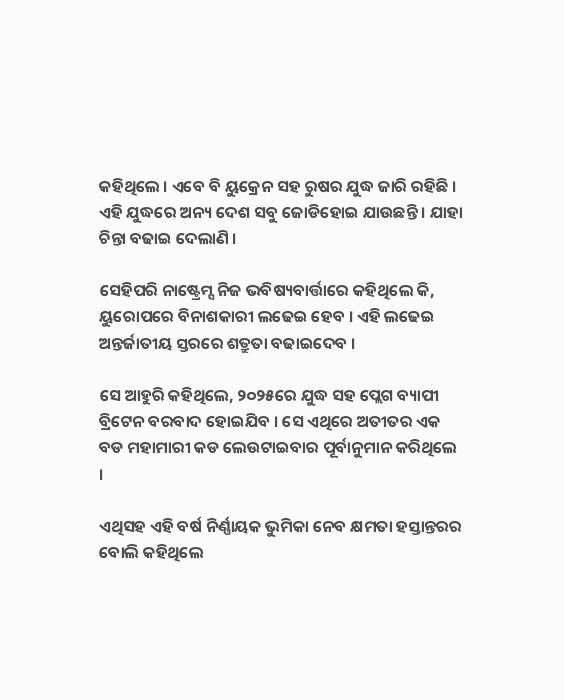କହିଥିଲେ । ଏବେ ବି ୟୁକ୍ରେନ ସହ ରୁଷର ଯୁଦ୍ଧ ଜାରି ରହିଛି । ଏହି ଯୁଦ୍ଧରେ ଅନ୍ୟ ଦେଶ ସବୁ ଜୋଡିହୋଇ ଯାଉଛନ୍ତି । ଯାହା ଚିନ୍ତା ବଢାଇ ଦେଲାଣି ।

ସେହିପରି ନାଷ୍ଟ୍ରେମ୍ସ ନିଜ ଭବିଷ୍ୟବାର୍ତ୍ତାରେ କହିଥିଲେ କି, ୟୁରୋପରେ ବିନାଶକାରୀ ଲଢେଇ ହେବ । ଏହି ଲଢେଇ ଅନ୍ତର୍ଜାତୀୟ ସ୍ତରରେ ଶତ୍ରୁତା ବଢାଇଦେବ ।

ସେ ଆହୁରି କହିଥିଲେ, ୨୦୨୫ରେ ଯୁଦ୍ଧ ସହ ପ୍ଲେଗ ବ୍ୟାପୀ ବ୍ରିଟେନ ବରବାଦ ହୋଇଯିବ । ସେ ଏଥିରେ ଅତୀତର ଏକ ବଡ ମହାମାରୀ କଡ ଲେଉଟାଇବାର ପୂର୍ବାନୁମାନ କରିଥିଲେ ।

ଏଥିସହ ଏହି ବର୍ଷ ନିର୍ଣ୍ଣାୟକ ଭୁମିକା ନେବ କ୍ଷମତା ହସ୍ତାନ୍ତରର ବୋଲି କହିଥିଲେ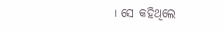। ସେ କହିଥିଲେ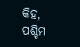କିହ, ପଶ୍ଚିମ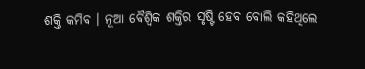ଶକ୍ତି କମିବ । ନୂଆ ବୈଶ୍ୱିକ ଶକ୍ତିର ସୃଷ୍ଟି ହେବ ବୋଲି କହିଥିଲେ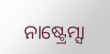ନାଷ୍ଟ୍ରେମ୍ସା